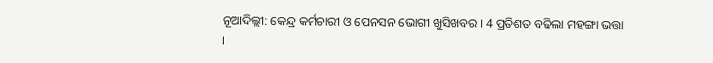ନୂଆଦିଲ୍ଲୀ: କେନ୍ଦ୍ର କର୍ମଚାରୀ ଓ ପେନସନ ଭୋଗୀ ଖୁସିଖବର । 4 ପ୍ରତିଶତ ବଢିଲା ମହଙ୍ଗା ଭତ୍ତା ।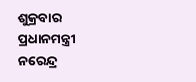ଶୁକ୍ରବାର ପ୍ରଧାନମନ୍ତ୍ରୀ ନରେନ୍ଦ୍ର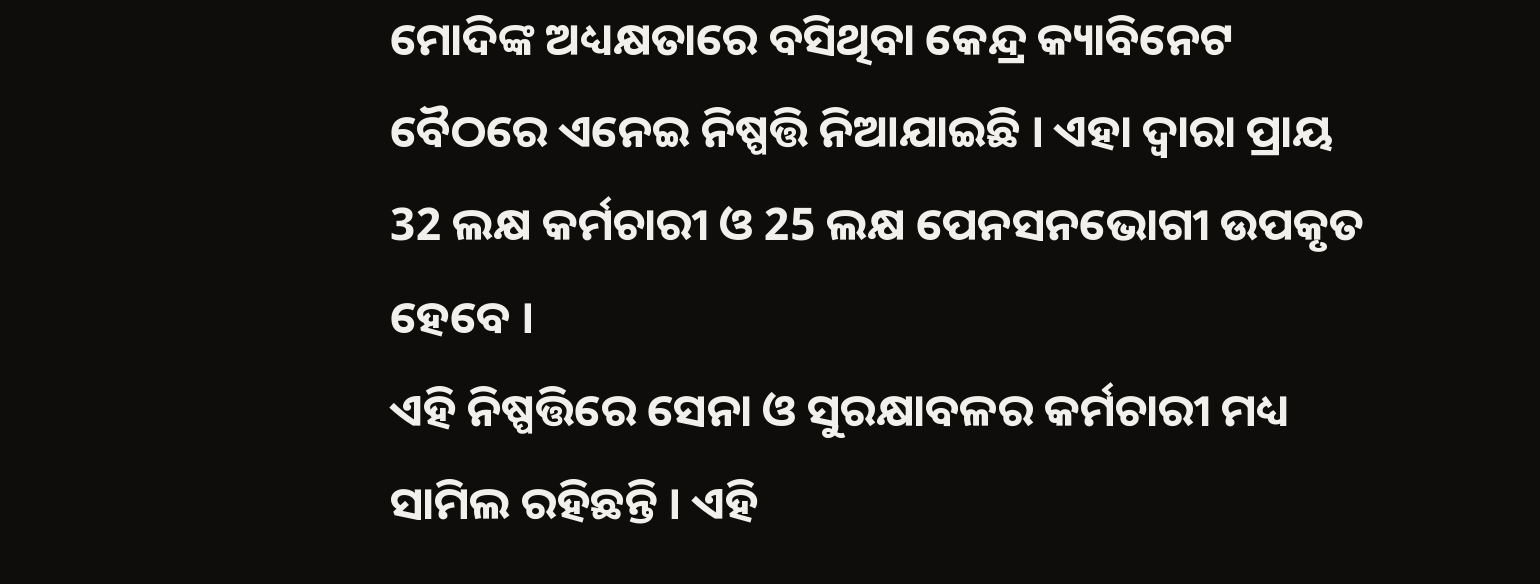ମୋଦିଙ୍କ ଅଧ୍ୟକ୍ଷତାରେ ବସିଥିବା କେନ୍ଦ୍ର କ୍ୟାବିନେଟ ବୈଠରେ ଏନେଇ ନିଷ୍ପତ୍ତି ନିଆଯାଇଛି । ଏହା ଦ୍ବାରା ପ୍ରାୟ 32 ଲକ୍ଷ କର୍ମଚାରୀ ଓ 25 ଲକ୍ଷ ପେନସନଭୋଗୀ ଉପକୃତ ହେବେ ।
ଏହି ନିଷ୍ପତ୍ତିରେ ସେନା ଓ ସୁରକ୍ଷାବଳର କର୍ମଚାରୀ ମଧ୍ୟ ସାମିଲ ରହିଛନ୍ତି । ଏହି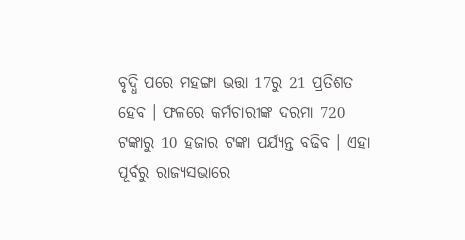ବୃଦ୍ଧି ପରେ ମହଙ୍ଗା ଭତ୍ତା 17ରୁ 21 ପ୍ରତିଶତ ହେବ । ଫଳରେ କର୍ମଚାରୀଙ୍କ ଦରମା 720 ଟଙ୍କାରୁ 10 ହଜାର ଟଙ୍କା ପର୍ଯ୍ୟନ୍ତ ବଢିବ । ଏହା ପୂର୍ବରୁ ରାଜ୍ୟସଭାରେ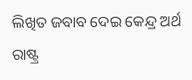ଲିଖିତ ଜବାବ ଦେଇ କେନ୍ଦ୍ର ଅର୍ଥ ରାଷ୍ଟ୍ର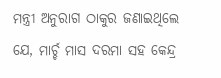ମନ୍ତ୍ରୀ ଅନୁରାଗ ଠାକୁର ଜଣାଇଥିଲେ ଯେ, ମାର୍ଚ୍ଚ ମାସ ଦରମା ସହ କେନ୍ଦ୍ର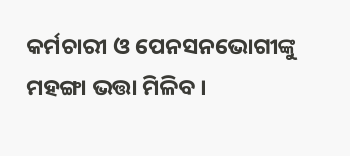କର୍ମଚାରୀ ଓ ପେନସନଭୋଗୀଙ୍କୁ ମହଙ୍ଗା ଭତ୍ତା ମିଳିବ ।